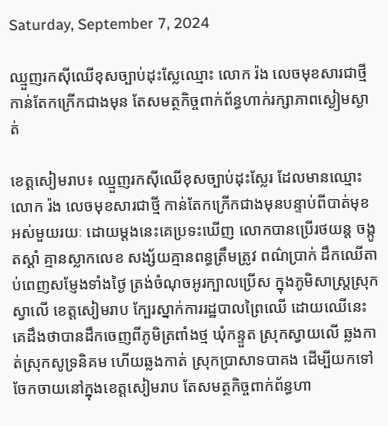Saturday, September 7, 2024

ឈ្មួញរកសុីឈើខុសច្បាប់ដុះស្លែឈ្មោះ លោក រ៉ង លេចមុខសារជាថ្មី កាន់តែកក្រើកជាងមុន តែសមត្ថកិច្ចពាក់ព័ន្ធហាក់រក្សាភាពស្ងៀមស្ងាត់

ខេត្តសៀមរាប៖ ឈ្មួញរកសុីឈើខុសច្បាប់ដុះស្លែរ ដែលមានឈ្មោះ លោក រ៉ង លេចមុខសារជាថ្មី កាន់តែកក្រើកជាងមុនបន្ទាប់ពីបាត់មុខអស់មួយរយៈ ដោយម្ដងនេះគេប្រទះឃើញ លោកបានប្រើរថយន្ត ចង្កូតស្ដាំ គ្មានស្លាកលេខ សង្ស័យគ្មានពន្ធត្រឹមត្រូវ ពណ៌ប្រាក់ ដឹកឈើតាប់ពេញសម្ញែងទាំងថ្ងៃ ត្រង់ចំណុចអូរក្បាលប្រើស ក្នុងភូមិសាស្ត្រស្រុកស្វាលើ ខេត្តសៀមរាប ក្បែរស្នាក់ការរដ្ឋបាលព្រៃឈើ ដោយឈើនេះគេដឹងថាបានដឹកចេញពីភូមិត្រពាំងថ្ម ឃុំកន្ទួត ស្រុកស្វាយលើ ឆ្លងកាត់ស្រុកសូទ្រនិគម ហើយឆ្លងកាត់ ស្រុកប្រាសាទបាគង ដើម្បីយកទៅចែកចាយនៅក្នុងខេត្តសៀមរាប តែសមត្ថកិច្ចពាក់ព័ន្ធហា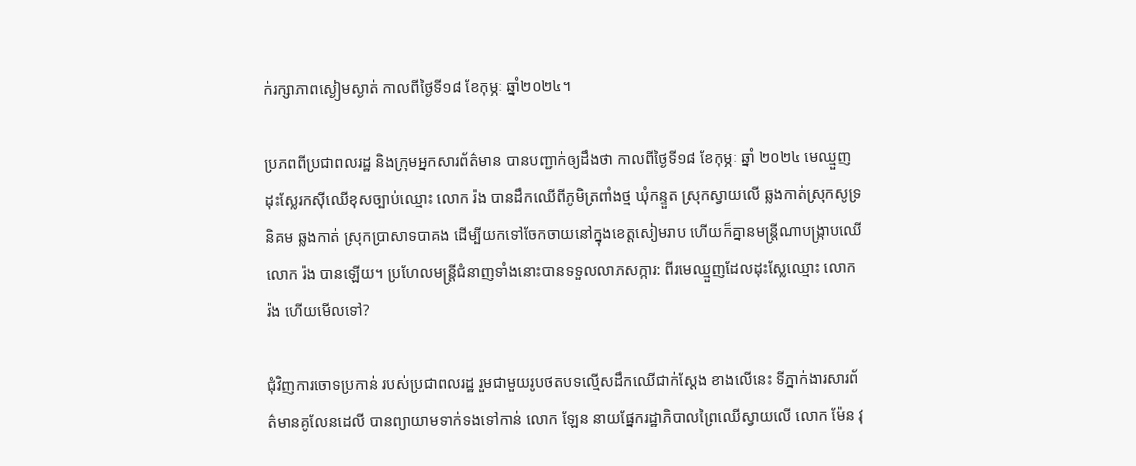ក់រក្សាភាពស្ងៀមស្ងាត់ កាលពីថ្ងៃទី១៨ ខែកុម្ភៈ ឆ្នាំ២០២៤។

ប្រភពពីប្រជាពលរដ្ឋ និងក្រុមអ្នកសារព័ត៌មាន បានបញ្ជាក់ឲ្យដឹងថា កាលពីថ្ងៃទី១៨ ខែកុម្ភៈ ឆ្នាំ ២០២៤ មេឈ្មួញដុះស្លែរកសុីឈើខុសច្បាប់ឈ្មោះ លោក រ៉ង បានដឹកឈើពីភូមិត្រពាំងថ្ម ឃុំកន្ទួត ស្រុកស្វាយលើ ឆ្លងកាត់ស្រុកសូទ្រនិគម ឆ្លងកាត់ ស្រុកប្រាសាទបាគង ដើម្បីយកទៅចែកចាយនៅក្នុងខេត្តសៀមរាប ហើយក៏គ្នានមន្រ្តីណាបង្រ្កាបឈើ លោក រ៉ង បានឡើយ។ ប្រហែលមន្រ្តីជំនាញទាំងនោះបានទទួលលាភសក្ការ: ពីរមេឈ្មួញដែលដុះស្លែឈ្មោះ លោក រ៉ង ហើយមើលទៅ?

ជុំវិញការចោទប្រកាន់ របស់ប្រជាពលរដ្ឋ រួមជាមួយរូបថតបទល្មើសដឹកឈើជាក់ស្ដែង ខាងលើនេះ ទីភ្នាក់ងារសារព័ត៌មានគូលែនដេលី បានព្យាយាមទាក់ទងទៅកាន់ លោក ឡែន នាយផ្នែករដ្ឋាភិបាលព្រៃឈើស្វាយលើ លោក ម៉ែន វុ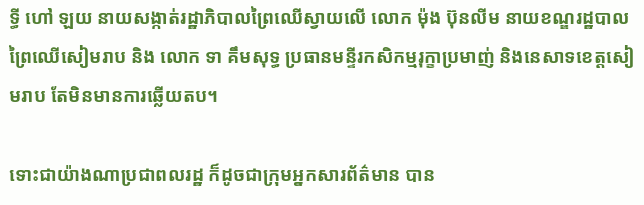ទ្ធី ហៅ ឡយ នាយសង្កាត់រដ្ឋាភិបាលព្រៃឈើស្វាយលើ លោក ម៉ុង ប៊ុនលីម នាយខណ្ឌរដ្ឋបាលព្រៃឈើសៀមរាប និង លោក ទា គឹមសុទ្ធ ប្រធានមន្ទីរកសិកម្មរុក្ខាប្រមាញ់ និងនេសាទខេត្តសៀមរាប តែមិនមានការឆ្លើយតប។

ទោះជាយ៉ាងណាប្រជាពលរដ្ឋ ក៏ដូចជាក្រុមអ្នកសារព័ត៌មាន បាន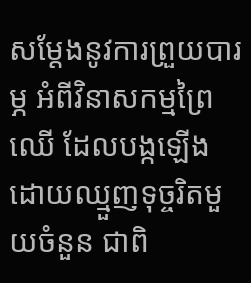សម្ដែងនូវការព្រួយបារម្ភ អំពីវិនាសកម្មព្រៃឈើ ដែលបង្កឡើងដោយឈ្មួញទុច្ចរិតមួយចំនួន ជាពិ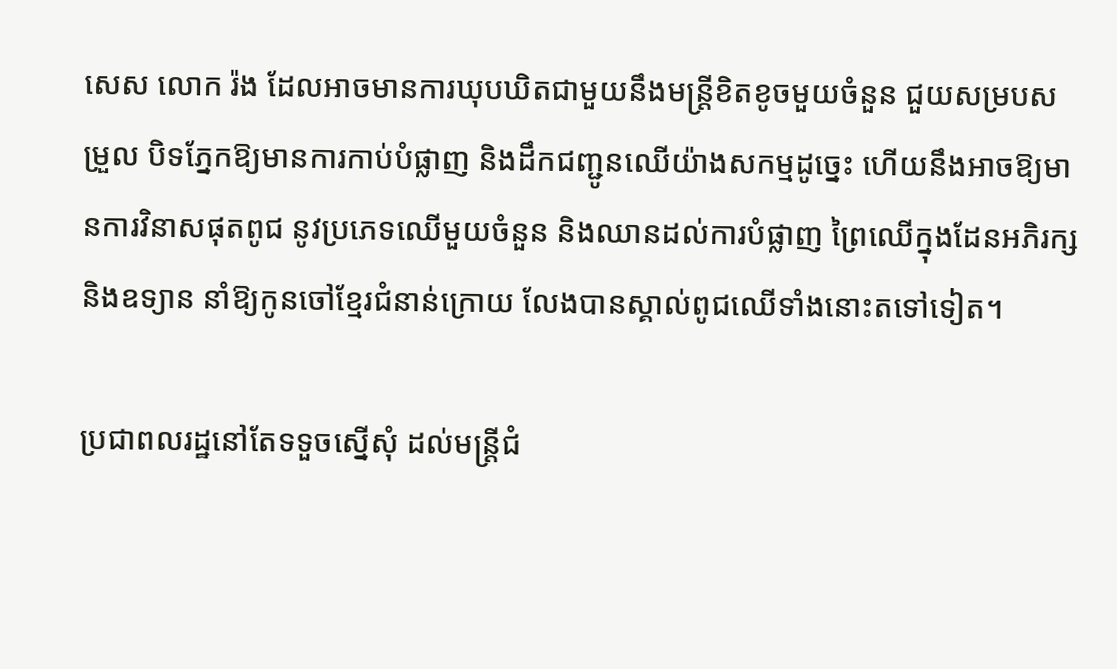សេស លោក រ៉ង ដែលអាចមានការឃុបឃិតជាមួយនឹងមន្ត្រីខិតខូចមួយចំនួន ជួយសម្របសម្រួល បិទភ្នែកឱ្យមានការកាប់បំផ្លាញ និងដឹកជញ្ជូនឈើយ៉ាងសកម្មដូច្នេះ ហើយនឹងអាចឱ្យមានការវិនាសផុតពូជ នូវប្រភេទឈើមួយចំនួន និងឈានដល់ការបំផ្លាញ ព្រៃឈើក្នុងដែនអភិរក្ស និងឧទ្យាន នាំឱ្យកូនចៅខ្មែរជំនាន់ក្រោយ លែងបានស្គាល់ពូជឈើទាំងនោះតទៅទៀត។

ប្រជាពលរដ្ឋនៅតែទទួចស្នើសុំ ដល់មន្ត្រីជំ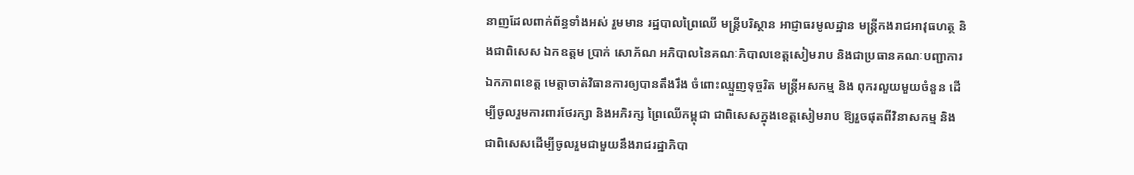នាញដែលពាក់ព័ន្ធទាំងអស់ រួមមាន រដ្ឋបាលព្រៃឈើ មន្ត្រីបរិស្ថាន អាជ្ញាធរមូលដ្ឋាន មន្ត្រីកងរាជអាវុធហត្ថ និងជាពិសេស ឯកឧត្តម ប្រាក់ សោភ័ណ អភិបាលនៃគណៈភិបាលខេត្តសៀមរាប និងជាប្រធានគណៈបញ្ជាការឯកភាពខេត្ត មេត្តាចាត់វិធានការឲ្យបានតឹងរឹង ចំពោះឈ្មួញទុច្ចរិត មន្ត្រីអសកម្ម និង ពុករលួយមួយចំនួន ដើម្បីចូលរួមការពារថែរក្សា និងអភិរក្ស ព្រៃឈើកម្ពុជា ជាពិសេសក្នុងខេត្តសៀមរាប ឱ្យរួចផុតពីវិនាសកម្ម និងជាពិសេសដើម្បីចូលរួមជាមួយនឹងរាជរដ្ឋាភិបា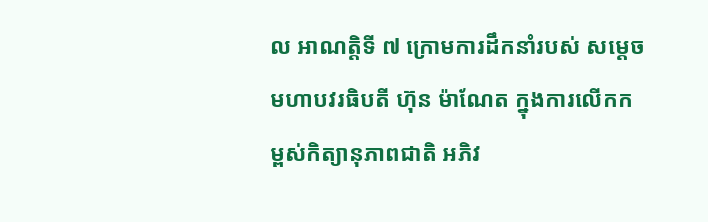ល អាណត្តិទី ៧ ក្រោមការដឹកនាំរបស់ សម្ដេចមហាបវរធិបតី ហ៊ុន ម៉ាណែត ក្នុងការលើកកម្ពស់កិត្យានុភាពជាតិ អភិវ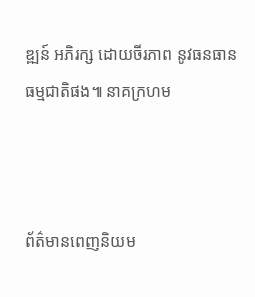ឌ្ឍន៍ អភិរក្ស ដោយចីរភាព នូវធនធានធម្មជាតិផង៕ នាគក្រហម



ព័ត៌មានពេញនិយម